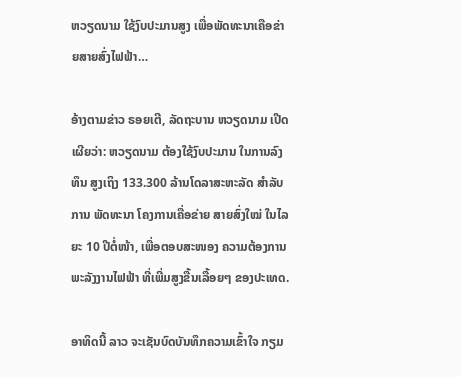ຫວຽດນາມ ໃຊ້ງົບປະມານສູງ ເພື່ອພັດທະນາເຄືອຂ່າຍສາຍສົ່ງໄຟຟ້າ…

ອ້າງຕາມຂ່າວ ຣອຍເຕີ, ລັດຖະບານ ຫວຽດນາມ ເປີດເຜີຍວ່າ: ຫວຽດນາມ ຕ້ອງໃຊ້ງົບປະມານ ໃນການລົງທຶນ ສູງເຖິງ 133.300 ລ້ານໂດລາສະຫະລັດ ສຳລັບການ ພັດທະນາ ໂຄງການເຄື່ອຂ່າຍ ສາຍສົ່ງໃໝ່ ໃນໄລຍະ 10 ປີຕໍ່ໜ້າ, ເພື່ອຕອບສະໜອງ ຄວາມຕ້ອງການ ພະລັງງານໄຟຟ້າ ທີ່ເພີ່ມສູງຂື້ນເລື້ອຍໆ ຂອງປະເທດ.

ອາທິດນີ້ ລາວ ຈະເຊັນບົດບັນທຶກຄວາມເຂົ້າໃຈ ກຽມ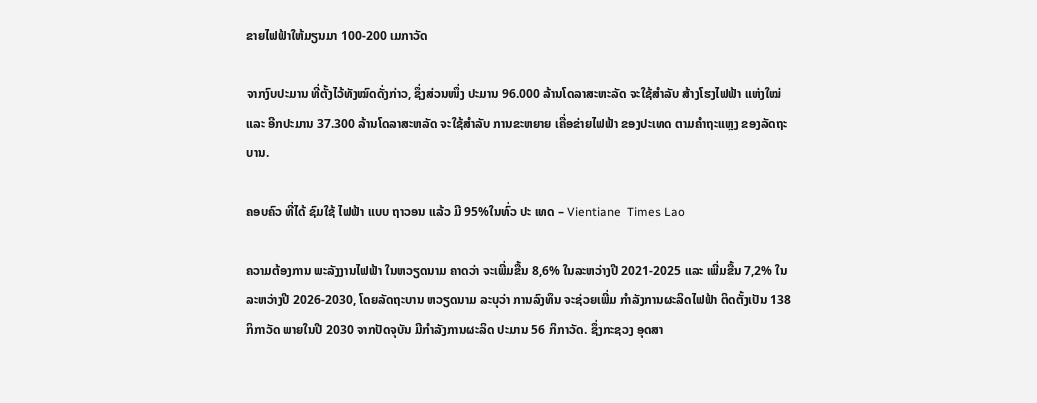ຂາຍໄຟຟ້າໃຫ້ມຽນມາ 100-200 ເມກາວັດ

ຈາກງົບປະມານ ທີ່ຕັ້ງໄວ້ທັງໝົດດັ່ງກ່າວ, ຊຶ່ງສ່ວນໜຶ່ງ ປະມານ 96.000 ລ້ານໂດລາສະຫະລັດ ຈະໃຊ້ສຳລັບ ສ້າງໂຮງໄຟຟ້າ ແຫ່ງໃໝ່ ແລະ ອີກປະມານ 37.300 ລ້ານໂດລາສະຫລັດ ຈະໃຊ້ສຳລັບ ການຂະຫຍາຍ ເຄື່ອຂ່າຍໄຟຟ້າ ຂອງປະເທດ ຕາມຄຳຖະແຫຼງ ຂອງລັດຖະບານ.

ຄອບຄົວ ທີ່ໄດ້ ຊົມໃຊ້ ໄຟຟ້າ ແບບ ຖາວອນ ແລ້ວ ມີ 95%ໃນທົ່ວ ປະ ເທດ – Vientiane  Times Lao

ຄວາມຕ້ອງການ ພະລັງງານໄຟຟ້າ ໃນຫວຽດນາມ ຄາດວ່າ ຈະເພີ່ມຂື້ນ 8,6% ໃນລະຫວ່າງປີ 2021-2025 ແລະ ເພີ່ມຂື້ນ 7,2% ໃນລະຫວ່າງປີ 2026-2030, ໂດຍລັດຖະບານ ຫວຽດນາມ ລະບຸວ່າ ການລົງທຶນ ຈະຊ່ວຍເພີ່ມ ກຳລັງການຜະລິດໄຟຟ້າ ຕິດຕັ້ງເປັນ 138 ກິກາວັດ ພາຍໃນປີ 2030 ຈາກປັດຈຸບັນ ມີກຳລັງການຜະລິດ ປະມານ 56 ກິກາວັດ. ຊຶ່ງກະຊວງ ອຸດສາ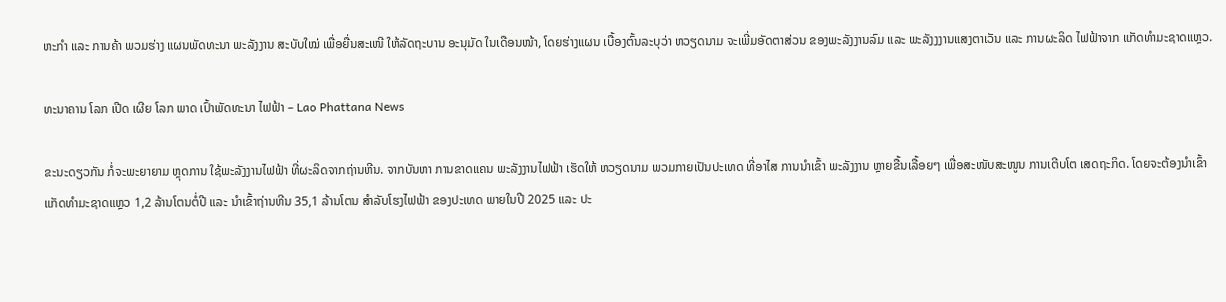ຫະກຳ ແລະ ການຄ້າ ພວມຮ່າງ ແຜນພັດທະນາ ພະລັງງານ ສະບັບໃໝ່ ເພື່ອຍື່ນສະເໜີ ໃຫ້ລັດຖະບານ ອະນຸມັດ ໃນເດືອນໜ້າ, ໂດຍຮ່າງແຜນ ເບື້ອງຕົ້ນລະບຸວ່າ ຫວຽດນາມ ຈະເພີ່ມອັດຕາສ່ວນ ຂອງພະລັງງານລົມ ແລະ ພະລັງງງານແສງຕາເວັນ ແລະ ການຜະລິດ ໄຟຟ້າຈາກ ແກັດທຳມະຊາດແຫຼວ.

ທະນາຄານ ໂລກ ເປີດ ເຜີຍ ໂລກ ພາດ ເປົ້າພັດທະນາ ໄຟຟ້າ – Lao Phattana News

ຂະນະດຽວກັນ ກໍ່ຈະພະຍາຍາມ ຫຼຸດການ ໃຊ້ພະລັງງານໄຟຟ້າ ທີ່ຜະລິດຈາກຖ່ານຫີນ. ຈາກບັນຫາ ການຂາດແຄນ ພະລັງງານໄຟຟ້າ ເຮັດໃຫ້ ຫວຽດນາມ ພວມກາຍເປັນປະເທດ ທີ່ອາໄສ ການນຳເຂົ້າ ພະລັງງານ ຫຼາຍຂື້ນເລື້ອຍໆ ເພື່ອສະໜັບສະໜູນ ການເຕີບໂຕ ເສດຖະກິດ. ໂດຍຈະຕ້ອງນຳເຂົ້າ ແກັດທຳມະຊາດແຫຼວ 1,2 ລ້ານໂຕນຕໍ່ປີ ແລະ ນຳເຂົ້າຖ່ານຫີນ 35,1 ລ້ານໂຕນ ສຳລັບໂຮງໄຟຟ້າ ຂອງປະເທດ ພາຍໃນປີ 2025 ແລະ ປະ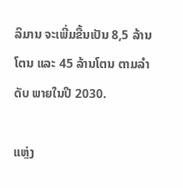ລິມານ ຈະເພີ່ມຂື້ນເປັນ 8,5 ລ້ານໂຕນ ແລະ 45 ລ້ານໂຕນ ຕາມລຳດັບ ພາຍໃນປີ 2030.

ແຫຼ່ງ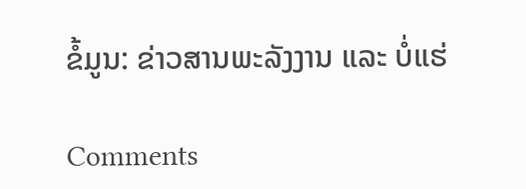ຂໍ້ມູນ: ຂ່າວສານພະລັງງານ ແລະ ບໍ່ແຮ່

Comments